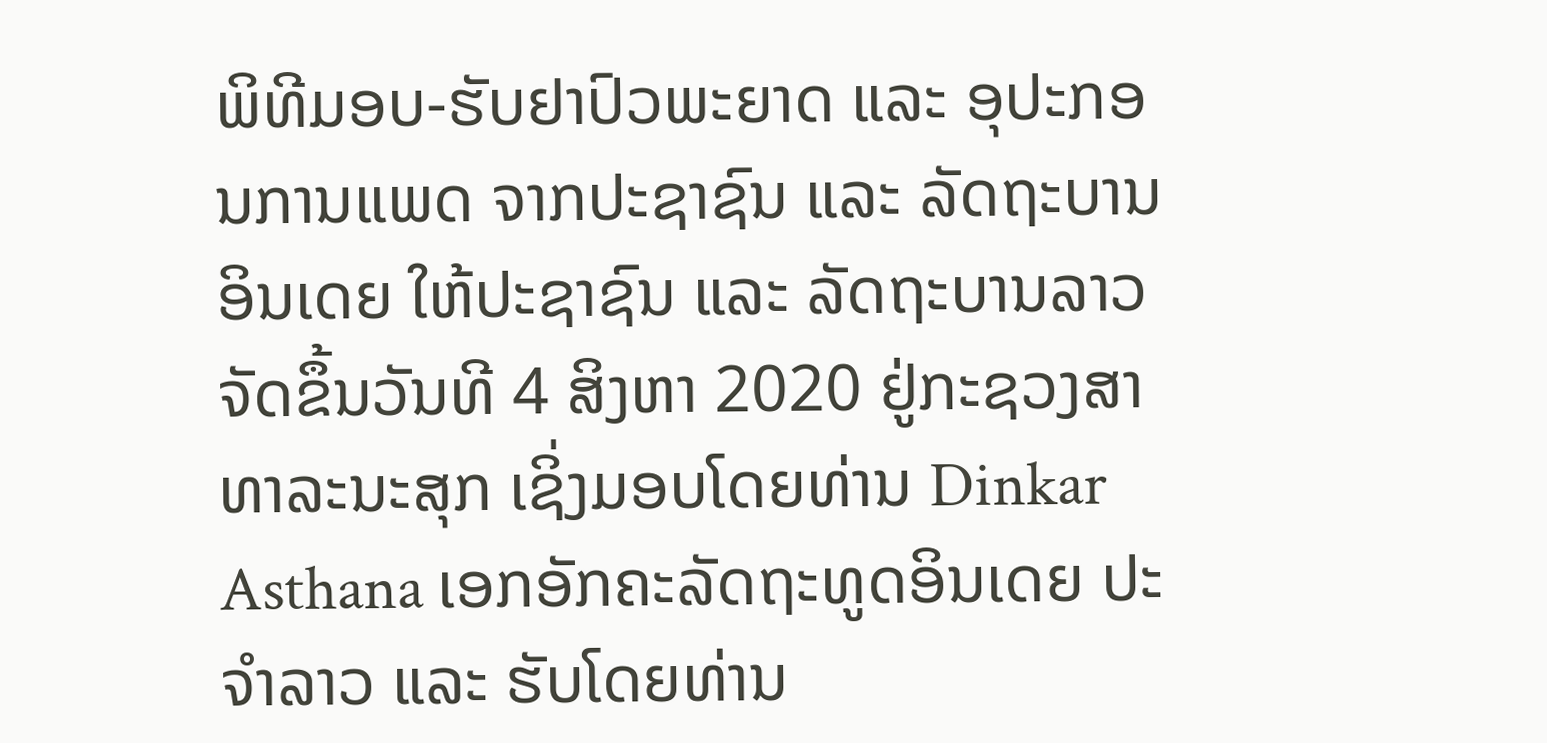ພິທີມອບ-ຮັບຢາປົວພະຍາດ ແລະ ອຸປະກອນການແພດ ຈາກປະຊາຊົນ ແລະ ລັດຖະບານອິນເດຍ ໃຫ້ປະຊາຊົນ ແລະ ລັດຖະບານລາວ ຈັດຂຶ້ນວັນທີ 4 ສິງຫາ 2020 ຢູ່ກະຊວງສາທາລະນະສຸກ ເຊິ່ງມອບໂດຍທ່ານ Dinkar Asthana ເອກອັກຄະລັດຖະທູດອິນເດຍ ປະຈຳລາວ ແລະ ຮັບໂດຍທ່ານ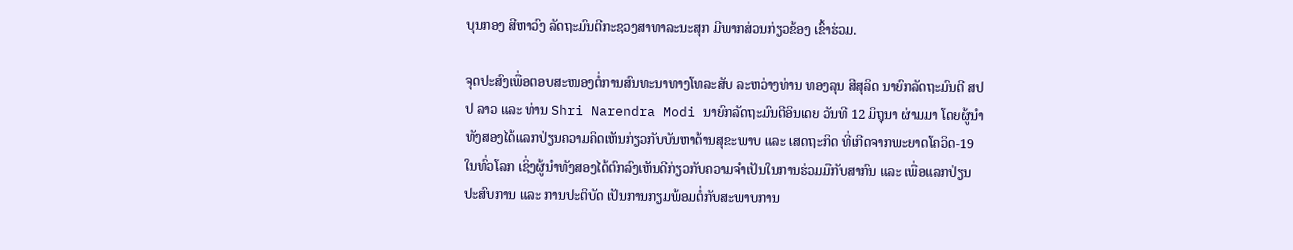ບຸນກອງ ສີຫາວົງ ລັດຖະມົນຕີກະຊວງສາທາລະນະສຸກ ມີພາກສ່ວນກ່ຽວຂ້ອງ ເຂົ້າຮ່ວມ.

ຈຸດປະສົງເພື່ອຕອບສະໜອງຕໍ່ການສົນທະນາທາງໂທລະສັບ ລະຫວ່າງທ່ານ ທອງລຸນ ສີສຸລິດ ນາຍົກລັດຖະມົນຕີ ສປປ ລາວ ແລະ ທ່ານ Shri Narendra Modi ນາຍົກລັດຖະມົນຕີອິນເດຍ ວັນທີ 12 ມິຖຸນາ ຜ່າມມາ ໂດຍຜູ້ນຳທັງສອງໄດ້ແລກປ່ຽນຄວາມຄິດເຫັນກ່ຽວກັບບັນຫາດ້ານສຸຂະພາບ ແລະ ເສດຖະກິດ ທີ່ເກີດຈາກພະຍາດໂຄວິດ-19 ໃນທົ່ວໂລກ ເຊິ່ງຜູ້ນຳທັງສອງໄດ້ຕົກລົງເຫັນດີກ່ຽວກັບຄວາມຈຳເປັນໃນການຮ່ວມມືກັບສາກົນ ແລະ ເພື່ອແລກປ່ຽນປະສົບການ ແລະ ການປະຕິບັດ ເປັນການກຽມພ້ອມຕໍ່ກັບສະພາບການ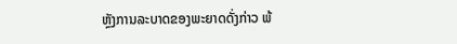ຫຼັງການລະບາດຂອງພະຍາດດັ່ງກ່າວ ພ້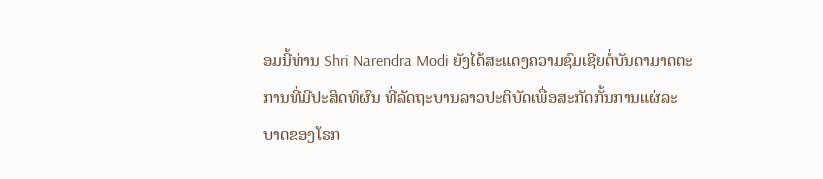ອມນີ້ທ່ານ Shri Narendra Modi ຍັງໄດ້ສະແດງຄວາມຊົມເຊີຍຕໍ່ບັນດາມາດຕະການທີ່ມີປະສິດທິຜົນ ທີ່ລັດຖະບານລາວປະຕິບັດເພື່ອສະກັດກັ້ນການແຜ່ລະບາດຂອງໂຣກ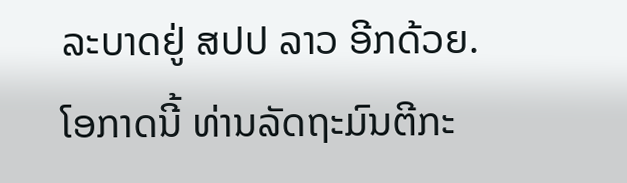ລະບາດຢູ່ ສປປ ລາວ ອີກດ້ວຍ.
ໂອກາດນີ້ ທ່ານລັດຖະມົນຕີກະ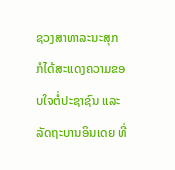ຊວງສາທາລະນະສຸກ ກໍໄດ້ສະແດງຄວາມຂອບໃຈຕໍ່ປະຊາຊົນ ແລະ ລັດຖະບານອິນເດຍ ທີ່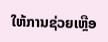ໃຫ້ການຊ່ວຍເຫຼືອ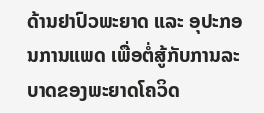ດ້ານຢາປົວພະຍາດ ແລະ ອຸປະກອນການແພດ ເພື່ອຕໍ່ສູ້ກັບການລະບາດຂອງພະຍາດໂຄວິດ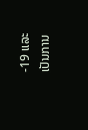-19 ແລະ ເປັນການ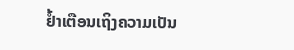ຢ້ຳເຕືອນເຖິງຄວາມເປັນ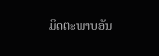ມິດຕະພາບອັນ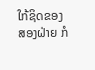ໃກ້ຊິດຂອງສອງຝ່າຍ ກໍ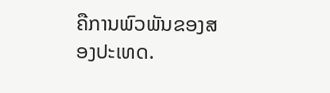ຄືການພົວພັນຂອງສອງປະເທດ.